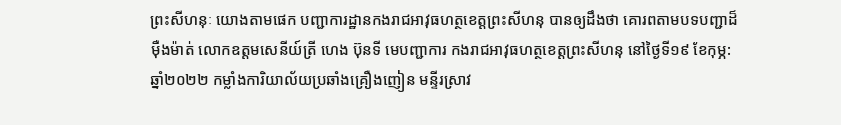ព្រះសីហនុៈ យោងតាមផេក បញ្ជាការដ្ឋានកងរាជអាវុធហត្ថខេត្តព្រះសីហនុ បានឲ្យដឹងថា គោរពតាមបទបញ្ជាដ៏ម៉ឺងម៉ាត់ លោកឧត្តមសេនីយ៍ត្រី ហេង ប៊ុនទី មេបញ្ជាការ កងរាជអាវុធហត្ថខេត្តព្រះសីហនុ នៅថ្ងៃទី១៩ ខែកុម្ភ: ឆ្នាំ២០២២ កម្លាំងការិយាល័យប្រឆាំងគ្រឿងញៀន មន្ទីរស្រាវ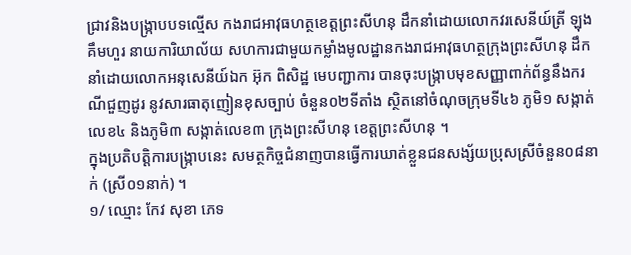ជ្រាវនិងបង្ក្រាបបទល្មើស កងរាជអាវុធហត្ថខេត្តព្រះសីហនុ ដឹកនាំដោយលោកវរសេនីយ៍ត្រី ឡុង គឹមហួរ នាយការិយាល័យ សហការជាមួយកម្លាំងមូលដ្ឋានកងរាជអាវុធហត្ថក្រុងព្រះសីហនុ ដឹកនាំដោយលោកអនុសេនីយ៍ឯក អ៊ុក ពិសិដ្ឋ មេបញ្ជាការ បានចុះបង្ក្រាបមុខសញ្ញាពាក់ព័ន្ធនឹងករណីជួញដូរ នូវសារធាតុញៀនខុសច្បាប់ ចំនួន០២ទីតាំង ស្ថិតនៅចំណុចក្រុមទី៤៦ ភូមិ១ សង្កាត់លេខ៤ និងភូមិ៣ សង្កាត់លេខ៣ ក្រុងព្រះសីហនុ ខេត្តព្រះសីហនុ ។
ក្នុងប្រតិបត្តិការបង្រ្កាបនេះ សមត្ថកិច្ចជំនាញបានធ្វើការឃាត់ខ្លួនជនសង្ស័យប្រុសស្រីចំនួន០៨នាក់ (ស្រី០១នាក់) ។
១/ ឈ្មោះ កែវ សុខា ភេទ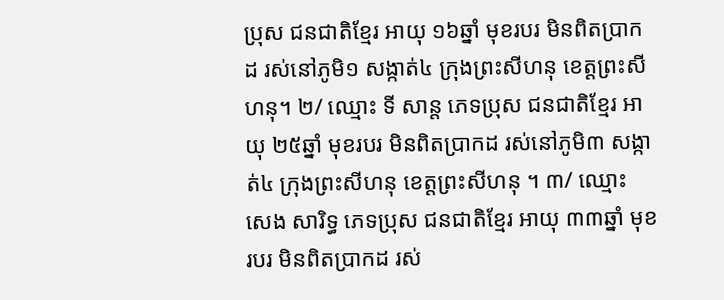ប្រុស ជនជាតិខ្មែរ អាយុ ១៦ឆ្នាំ មុខរបរ មិនពិតប្រាកដ រស់នៅភូមិ១ សង្កាត់៤ ក្រុងព្រះសីហនុ ខេត្តព្រះសីហនុ។ ២/ ឈ្មោះ ទី សាន្ដ ភេទប្រុស ជនជាតិខ្មែរ អាយុ ២៥ឆ្នាំ មុខរបរ មិនពិតប្រាកដ រស់នៅភូមិ៣ សង្កាត់៤ ក្រុងព្រះសីហនុ ខេត្តព្រះសីហនុ ។ ៣/ ឈ្មោះ សេង សារិទ្ធ ភេទប្រុស ជនជាតិខ្មែរ អាយុ ៣៣ឆ្នាំ មុខរបរ មិនពិតប្រាកដ រស់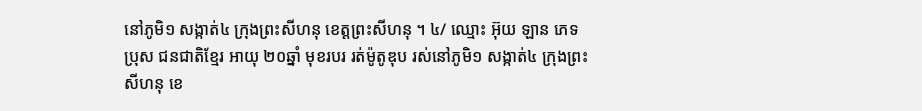នៅភូមិ១ សង្កាត់៤ ក្រុងព្រះសីហនុ ខេត្តព្រះសីហនុ ។ ៤/ ឈ្មោះ អ៊ុយ ឡាន ភេទប្រុស ជនជាតិខ្មែរ អាយុ ២០ឆ្នាំ មុខរបរ រត់ម៉ូតូឌុប រស់នៅភូមិ១ សង្កាត់៤ ក្រុងព្រះសីហនុ ខេ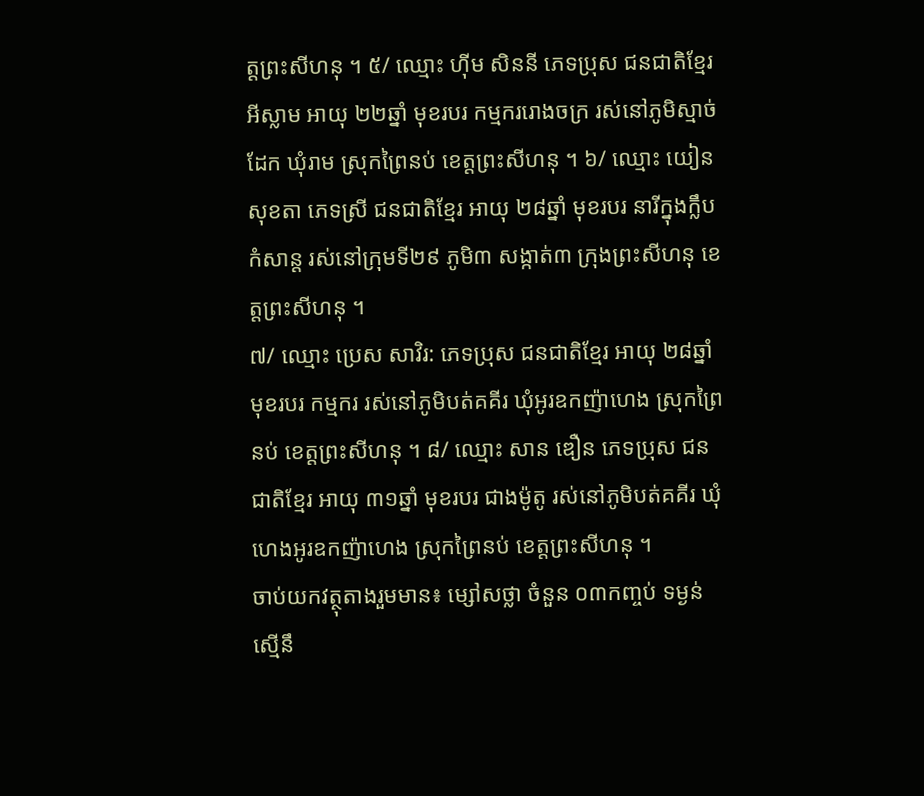ត្តព្រះសីហនុ ។ ៥/ ឈ្មោះ ហ៊ីម សិននី ភេទប្រុស ជនជាតិខ្មែរអីស្លាម អាយុ ២២ឆ្នាំ មុខរបរ កម្មកររោងចក្រ រស់នៅភូមិស្មាច់ដែក ឃុំរាម ស្រុកព្រៃនប់ ខេត្តព្រះសីហនុ ។ ៦/ ឈ្មោះ យៀន សុខតា ភេទស្រី ជនជាតិខ្មែរ អាយុ ២៨ឆ្នាំ មុខរបរ នារីក្នុងក្លឹបកំសាន្ត រស់នៅក្រុមទី២៩ ភូមិ៣ សង្កាត់៣ ក្រុងព្រះសីហនុ ខេត្តព្រះសីហនុ ។
៧/ ឈ្មោះ ប្រេស សាវិរ: ភេទប្រុស ជនជាតិខ្មែរ អាយុ ២៨ឆ្នាំ មុខរបរ កម្មករ រស់នៅភូមិបត់គគីរ ឃុំអូរឧកញ៉ាហេង ស្រុកព្រៃនប់ ខេត្តព្រះសីហនុ ។ ៨/ ឈ្មោះ សាន ឌឿន ភេទប្រុស ជនជាតិខ្មែរ អាយុ ៣១ឆ្នាំ មុខរបរ ជាងម៉ូតូ រស់នៅភូមិបត់គគីរ ឃុំហេងអូរឧកញ៉ាហេង ស្រុកព្រៃនប់ ខេត្តព្រះសីហនុ ។
ចាប់យកវត្ថុតាងរួមមាន៖ ម្សៅសថ្លា ចំនួន ០៣កញ្ចប់ ទម្ងន់ស្មើនឹ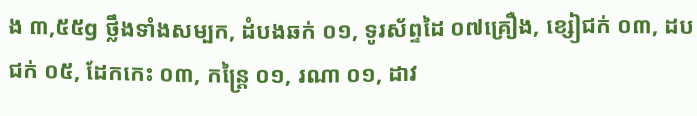ង ៣,៥៥g ថ្លឹងទាំងសម្បក, ដំបងឆក់ ០១, ទូរស័ព្ទដៃ ០៧គ្រឿង, ខ្សៀជក់ ០៣, ដបជក់ ០៥, ដែកកេះ ០៣, កន្ត្រៃ ០១, រណា ០១, ដាវ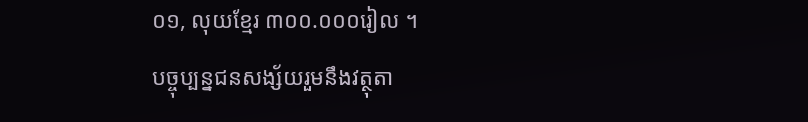០១, លុយខ្មែរ ៣០០.០០០រៀល ។
បច្ចុប្បន្នជនសង្ស័យរួមនឹងវត្ថុតា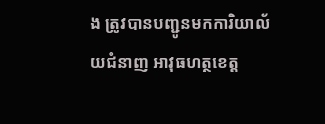ង ត្រូវបានបញ្ជូនមកការិយាល័យជំនាញ អាវុធហត្ថខេត្ត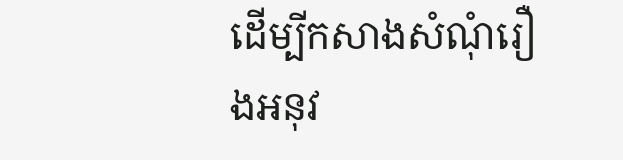ដើម្បីកសាងសំណុំរឿងអនុវ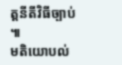ត្តនីតីវិធីច្បាប់ ៕
មតិយោបល់